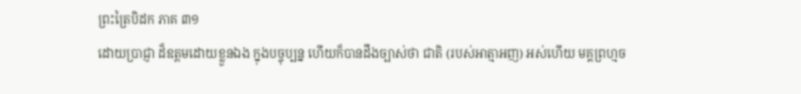ព្រះត្រៃបិដក ភាគ ៣១
ដោយប្រាជ្ញា ដ៏ឧត្តមដោយខ្លួនឯង ក្នុងបច្ចុប្បន្ន ហើយក៏បានដឹងច្បាស់ថា ជាតិ (របស់អាត្មាអញ) អស់ហើយ មគ្គព្រហ្មច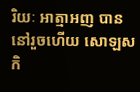រិយៈ អាត្មាអញ បាននៅរួចហើយ សោឡសកិ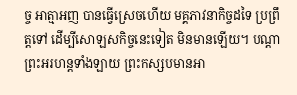ច្ច អាត្មាអញ បានធ្វើស្រេចហើយ មគ្គភាវនាកិច្ចដទៃ ប្រព្រឹត្តទៅ ដើម្បីសោឡសកិច្ចនេះទៀត មិនមានឡើយ។ បណ្តាព្រះអរហន្តទាំងឡាយ ព្រះកស្សបមានអា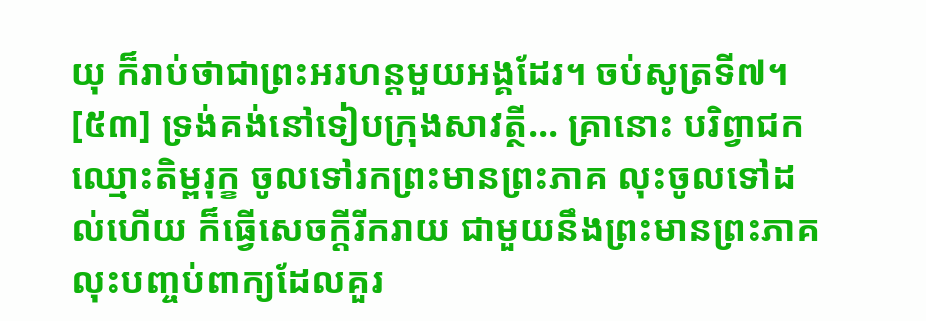យុ ក៏រាប់ថាជាព្រះអរហន្តមួយអង្គដែរ។ ចប់សូត្រទី៧។
[៥៣] ទ្រង់គង់នៅទៀបក្រុងសាវត្ថី... គ្រានោះ បរិព្វាជក ឈ្មោះតិម្ពរុក្ខ ចូលទៅរកព្រះមានព្រះភាគ លុះចូលទៅដល់ហើយ ក៏ធ្វើសេចក្តីរីករាយ ជាមួយនឹងព្រះមានព្រះភាគ លុះបញ្ចប់ពាក្យដែលគួរ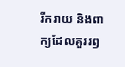រីករាយ និងពាក្យដែលគួររឭ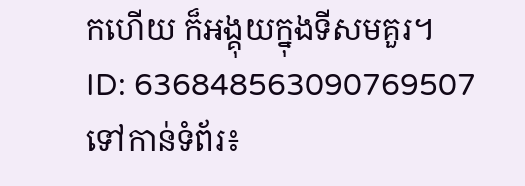កហើយ ក៏អង្គុយក្នុងទីសមគួរ។
ID: 636848563090769507
ទៅកាន់ទំព័រ៖